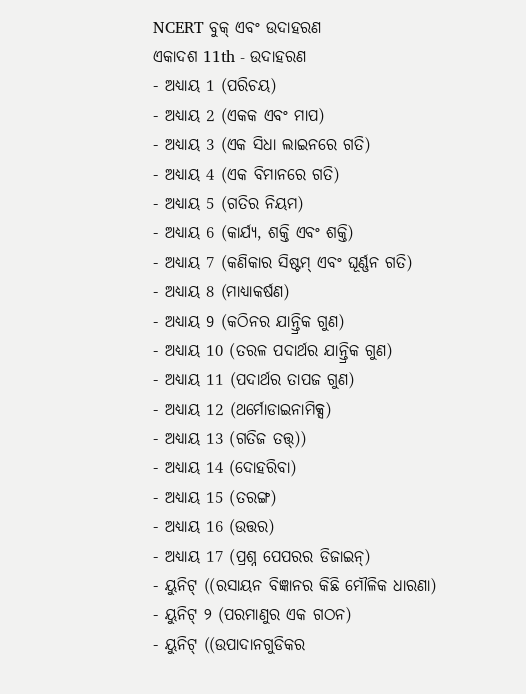NCERT ବୁକ୍ ଏବଂ ଉଦାହରଣ
ଏକାଦଶ 11th - ଉଦାହରଣ
- ଅଧ୍ୟାୟ 1 (ପରିଚୟ)
- ଅଧ୍ୟାୟ 2 (ଏକକ ଏବଂ ମାପ)
- ଅଧ୍ୟାୟ 3 (ଏକ ସିଧା ଲାଇନରେ ଗତି)
- ଅଧ୍ୟାୟ 4 (ଏକ ବିମାନରେ ଗତି)
- ଅଧ୍ୟାୟ 5 (ଗତିର ନିୟମ)
- ଅଧ୍ୟାୟ 6 (କାର୍ଯ୍ୟ, ଶକ୍ତି ଏବଂ ଶକ୍ତି)
- ଅଧ୍ୟାୟ 7 (କଣିକାର ସିଷ୍ଟମ୍ ଏବଂ ଘୂର୍ଣ୍ଣନ ଗତି)
- ଅଧ୍ୟାୟ 8 (ମାଧ୍ୟାକର୍ଷଣ)
- ଅଧ୍ୟାୟ 9 (କଠିନର ଯାନ୍ତ୍ରିକ ଗୁଣ)
- ଅଧ୍ୟାୟ 10 (ତରଳ ପଦାର୍ଥର ଯାନ୍ତ୍ରିକ ଗୁଣ)
- ଅଧ୍ୟାୟ 11 (ପଦାର୍ଥର ତାପଜ ଗୁଣ)
- ଅଧ୍ୟାୟ 12 (ଥର୍ମୋଡାଇନାମିକ୍ସ)
- ଅଧ୍ୟାୟ 13 (ଗତିଜ ତତ୍ତ୍))
- ଅଧ୍ୟାୟ 14 (ଦୋହରିବା)
- ଅଧ୍ୟାୟ 15 (ତରଙ୍ଗ)
- ଅଧ୍ୟାୟ 16 (ଉତ୍ତର)
- ଅଧ୍ୟାୟ 17 (ପ୍ରଶ୍ନ ପେପରର ଡିଜାଇନ୍)
- ୟୁନିଟ୍ ((ରସାୟନ ବିଜ୍ଞାନର କିଛି ମୌଳିକ ଧାରଣା)
- ୟୁନିଟ୍ ୨ (ପରମାଣୁର ଏକ ଗଠନ)
- ୟୁନିଟ୍ ((ଉପାଦାନଗୁଡିକର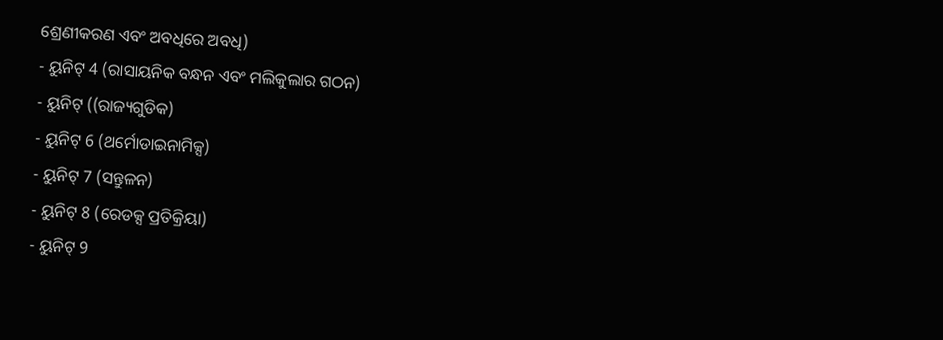ଶ୍ରେଣୀକରଣ ଏବଂ ଅବଧିରେ ଅବଧି)
- ୟୁନିଟ୍ 4 (ରାସାୟନିକ ବନ୍ଧନ ଏବଂ ମଲିକୁଲାର ଗଠନ)
- ୟୁନିଟ୍ ((ରାଜ୍ୟଗୁଡିକ)
- ୟୁନିଟ୍ 6 (ଥର୍ମୋଡାଇନାମିକ୍ସ)
- ୟୁନିଟ୍ 7 (ସନ୍ତୁଳନ)
- ୟୁନିଟ୍ 8 (ରେଡକ୍ସ ପ୍ରତିକ୍ରିୟା)
- ୟୁନିଟ୍ 9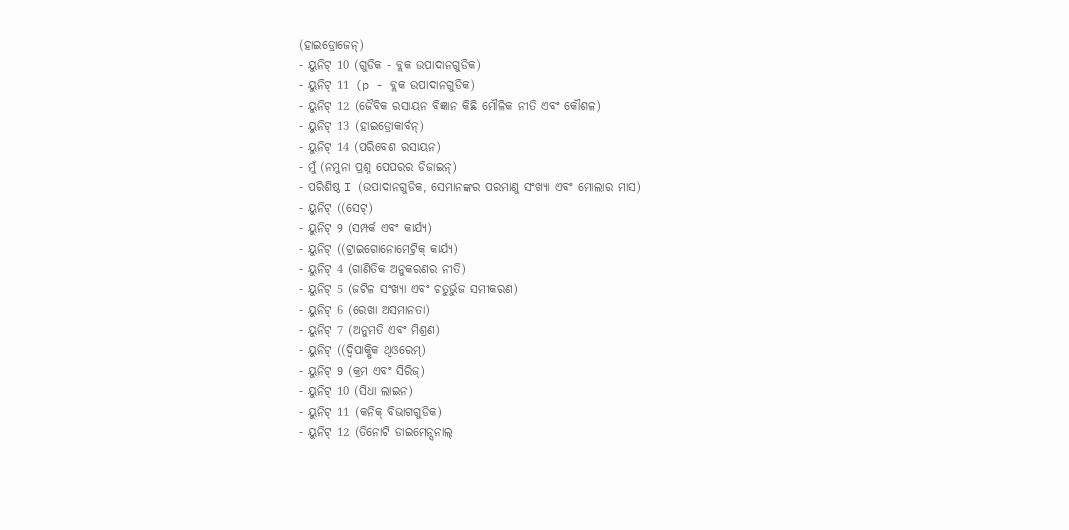(ହାଇଡ୍ରୋଜେନ୍)
- ୟୁନିଟ୍ 10 (ଗୁଡିକ - ବ୍ଲକ ଉପାଦାନଗୁଡିକ)
- ୟୁନିଟ୍ 11 (p - ବ୍ଲକ ଉପାଦାନଗୁଡିକ)
- ୟୁନିଟ୍ 12 (ଜୈବିକ ରସାୟନ ବିଜ୍ଞାନ କିଛି ମୌଳିକ ନୀତି ଏବଂ କୌଶଳ)
- ୟୁନିଟ୍ 13 (ହାଇଡ୍ରୋକାର୍ବନ୍)
- ୟୁନିଟ୍ 14 (ପରିବେଶ ରସାୟନ)
- ମୁଁ (ନମୁନା ପ୍ରଶ୍ନ ପେପରର ଡିଜାଇନ୍)
- ପରିଶିଷ୍ଠ I (ଉପାଦାନଗୁଡିକ, ସେମାନଙ୍କର ପରମାଣୁ ସଂଖ୍ୟା ଏବଂ ମୋଲାର ମାସ)
- ୟୁନିଟ୍ ((ସେଟ୍)
- ୟୁନିଟ୍ ୨ (ସମ୍ପର୍କ ଏବଂ କାର୍ଯ୍ୟ)
- ୟୁନିଟ୍ ((ଟ୍ରାଇଗୋନୋମେଟ୍ରିକ୍ କାର୍ଯ୍ୟ)
- ୟୁନିଟ୍ 4 (ଗାଣିତିକ ଅନୁକରଣର ନୀତି)
- ୟୁନିଟ୍ 5 (ଜଟିଳ ସଂଖ୍ୟା ଏବଂ ଚତୁର୍ଭୁଜ ସମୀକରଣ)
- ୟୁନିଟ୍ 6 (ରେଖା ଅସମାନତା)
- ୟୁନିଟ୍ 7 (ଅନୁମତି ଏବଂ ମିଶ୍ରଣ)
- ୟୁନିଟ୍ ((ଦ୍ୱିପାକ୍ଷିକ ଥିଓରେମ୍)
- ୟୁନିଟ୍ 9 (କ୍ରମ ଏବଂ ସିରିଜ୍)
- ୟୁନିଟ୍ 10 (ସିଧା ଲାଇନ)
- ୟୁନିଟ୍ 11 (କନିକ୍ ବିଭାଗଗୁଡିକ)
- ୟୁନିଟ୍ 12 (ତିନୋଟି ଡାଇମେନ୍ସନାଲ୍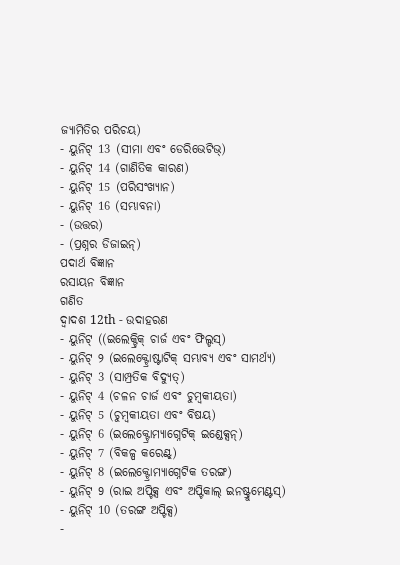ଜ୍ୟାମିତିର ପରିଚୟ)
- ୟୁନିଟ୍ 13 (ସୀମା ଏବଂ ଡେରିଭେଟିଭ୍)
- ୟୁନିଟ୍ 14 (ଗାଣିତିକ କାରଣ)
- ୟୁନିଟ୍ 15 (ପରିସଂଖ୍ୟାନ)
- ୟୁନିଟ୍ 16 (ସମ୍ଭାବନା)
- (ଉତ୍ତର)
- (ପ୍ରଶ୍ନର ଡିଜାଇନ୍)
ପଦାର୍ଥ ବିଜ୍ଞାନ
ରସାୟନ ବିଜ୍ଞାନ
ଗଣିତ
ଦ୍ୱାଦଶ 12th - ଉଦାହରଣ
- ୟୁନିଟ୍ ((ଇଲେକ୍ଟ୍ରିକ୍ ଚାର୍ଜ ଏବଂ ଫିଲ୍ଡସ୍)
- ୟୁନିଟ୍ ୨ (ଇଲେକ୍ଟ୍ରୋଷ୍ଟାଟିକ୍ ସମ୍ଭାବ୍ୟ ଏବଂ ସାମର୍ଥ୍ୟ)
- ୟୁନିଟ୍ 3 (ସାମ୍ପ୍ରତିକ ବିଦ୍ୟୁତ୍)
- ୟୁନିଟ୍ 4 (ଚଳନ ଚାର୍ଜ ଏବଂ ଚୁମ୍ବକୀୟତା)
- ୟୁନିଟ୍ 5 (ଚୁମ୍ବକୀୟତା ଏବଂ ବିଷୟ)
- ୟୁନିଟ୍ 6 (ଇଲେକ୍ଟ୍ରୋମ୍ୟାଗ୍ନେଟିକ୍ ଇଣ୍ଡେକ୍ସନ୍)
- ୟୁନିଟ୍ 7 (ବିକଳ୍ପ କରେଣ୍ଟ୍)
- ୟୁନିଟ୍ 8 (ଇଲେକ୍ଟ୍ରୋମ୍ୟାଗ୍ନେଟିକ ତରଙ୍ଗ)
- ୟୁନିଟ୍ 9 (ରାଇ ଅପ୍ଟିକ୍ସ ଏବଂ ଅପ୍ଟିକାଲ୍ ଇନଷ୍ଟ୍ରୁମେଣ୍ଟସ୍)
- ୟୁନିଟ୍ 10 (ତରଙ୍ଗ ଅପ୍ଟିକ୍ସ)
-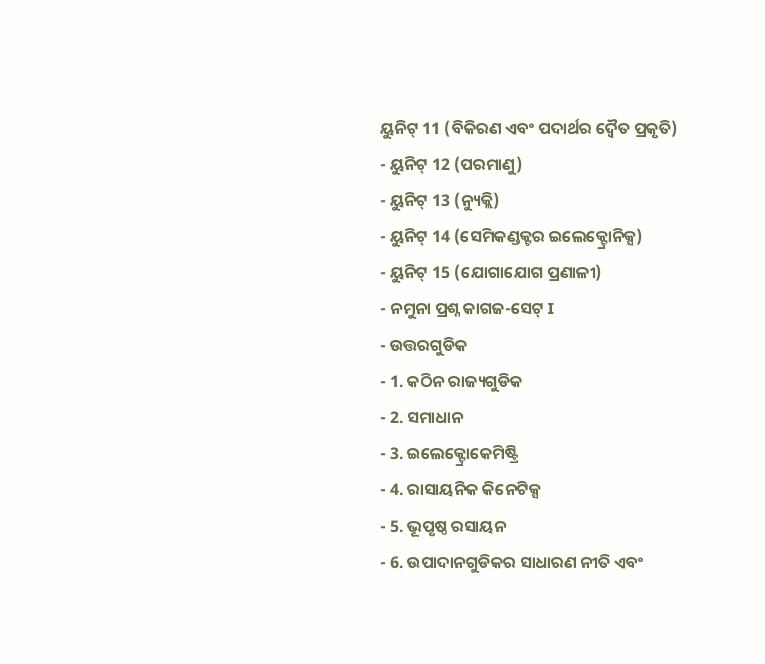ୟୁନିଟ୍ 11 (ବିକିରଣ ଏବଂ ପଦାର୍ଥର ଦ୍ୱୈତ ପ୍ରକୃତି)
- ୟୁନିଟ୍ 12 (ପରମାଣୁ)
- ୟୁନିଟ୍ 13 (ନ୍ୟୁକ୍ଲି)
- ୟୁନିଟ୍ 14 (ସେମିକଣ୍ଡକ୍ଟର ଇଲେକ୍ଟ୍ରୋନିକ୍ସ)
- ୟୁନିଟ୍ 15 (ଯୋଗାଯୋଗ ପ୍ରଣାଳୀ)
- ନମୁନା ପ୍ରଶ୍ନ କାଗଜ-ସେଟ୍ I
- ଉତ୍ତରଗୁଡିକ
- 1. କଠିନ ରାଜ୍ୟଗୁଡିକ
- 2. ସମାଧାନ
- 3. ଇଲେକ୍ଟ୍ରୋକେମିଷ୍ଟ୍ରି
- 4. ରାସାୟନିକ କିନେଟିକ୍ସ
- 5. ଭୂପୃଷ୍ଠ ରସାୟନ
- 6. ଉପାଦାନଗୁଡିକର ସାଧାରଣ ନୀତି ଏବଂ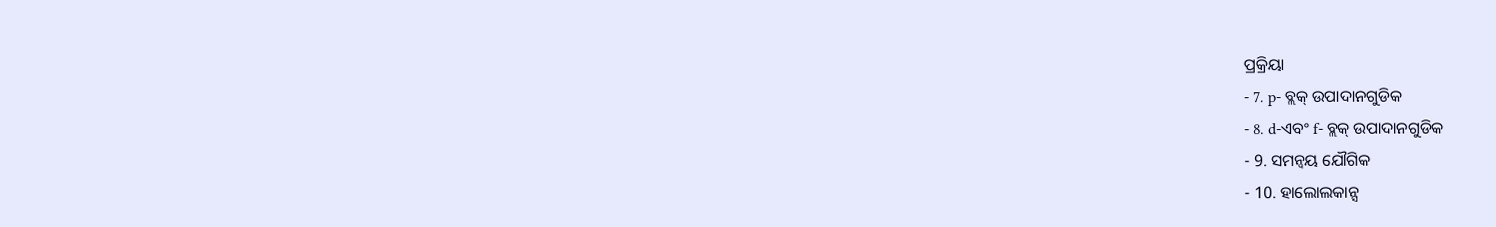ପ୍ରକ୍ରିୟା
- 7. p- ବ୍ଲକ୍ ଉପାଦାନଗୁଡିକ
- 8. d-ଏବଂ f- ବ୍ଲକ୍ ଉପାଦାନଗୁଡିକ
- 9. ସମନ୍ୱୟ ଯୌଗିକ
- 10. ହାଲୋଲକାନ୍ସ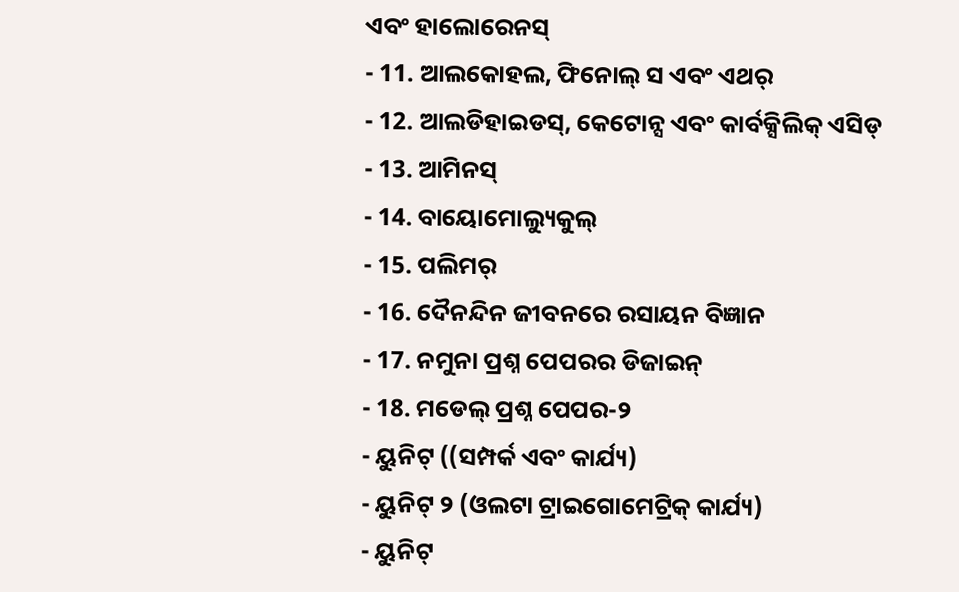ଏବଂ ହାଲୋରେନସ୍
- 11. ଆଲକୋହଲ, ଫିନୋଲ୍ ସ ଏବଂ ଏଥର୍
- 12. ଆଲଡିହାଇଡସ୍, କେଟୋନ୍ସ ଏବଂ କାର୍ବକ୍ସିଲିକ୍ ଏସିଡ୍
- 13. ଆମିନସ୍
- 14. ବାୟୋମୋଲ୍ୟୁକୁଲ୍
- 15. ପଲିମର୍
- 16. ଦୈନନ୍ଦିନ ଜୀବନରେ ରସାୟନ ବିଜ୍ଞାନ
- 17. ନମୁନା ପ୍ରଶ୍ନ ପେପରର ଡିଜାଇନ୍
- 18. ମଡେଲ୍ ପ୍ରଶ୍ନ ପେପର-୨
- ୟୁନିଟ୍ ((ସମ୍ପର୍କ ଏବଂ କାର୍ଯ୍ୟ)
- ୟୁନିଟ୍ ୨ (ଓଲଟା ଟ୍ରାଇଗୋମେଟ୍ରିକ୍ କାର୍ଯ୍ୟ)
- ୟୁନିଟ୍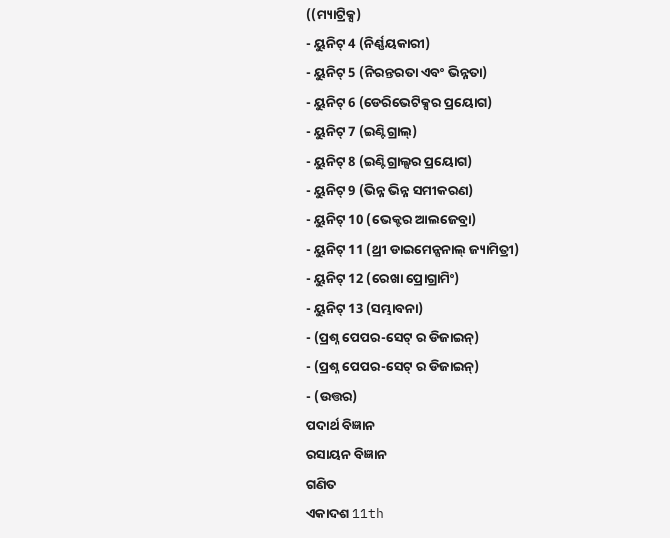((ମ୍ୟାଟ୍ରିକ୍ସ)
- ୟୁନିଟ୍ 4 (ନିର୍ଣ୍ଣୟକାରୀ)
- ୟୁନିଟ୍ 5 (ନିରନ୍ତରତା ଏବଂ ଭିନ୍ନତା)
- ୟୁନିଟ୍ 6 (ଡେରିଭେଟିକ୍ସର ପ୍ରୟୋଗ)
- ୟୁନିଟ୍ 7 (ଇଣ୍ଟିଗ୍ରାଲ୍)
- ୟୁନିଟ୍ 8 (ଇଣ୍ଟିଗ୍ରାଲ୍ସର ପ୍ରୟୋଗ)
- ୟୁନିଟ୍ 9 (ଭିନ୍ନ ଭିନ୍ନ ସମୀକରଣ)
- ୟୁନିଟ୍ 10 (ଭେକ୍ଟର ଆଲଜେବ୍ରା)
- ୟୁନିଟ୍ 11 (ଥ୍ରୀ ଡାଇମେନ୍ସନାଲ୍ ଜ୍ୟାମିତ୍ରୀ)
- ୟୁନିଟ୍ 12 (ରେଖା ପ୍ରୋଗ୍ରାମିଂ)
- ୟୁନିଟ୍ 13 (ସମ୍ଭାବନା)
- (ପ୍ରଶ୍ନ ପେପର-ସେଟ୍ ର ଡିଜାଇନ୍)
- (ପ୍ରଶ୍ନ ପେପର-ସେଟ୍ ର ଡିଜାଇନ୍)
- (ଉତ୍ତର)
ପଦାର୍ଥ ବିଜ୍ଞାନ
ରସାୟନ ବିଜ୍ଞାନ
ଗଣିତ
ଏକାଦଶ 11th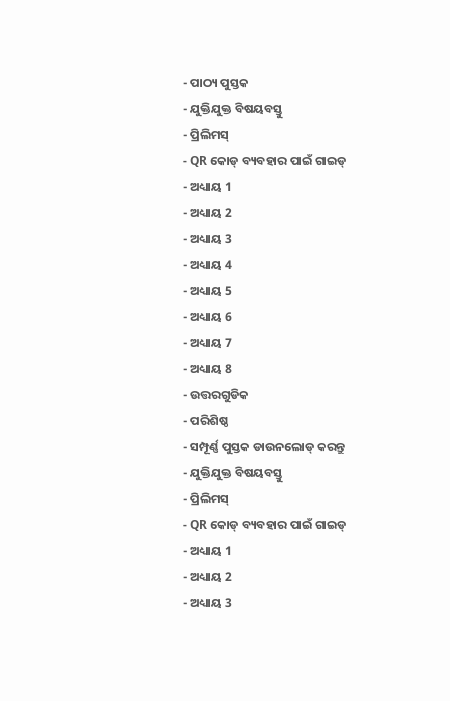- ପାଠ୍ୟ ପୁସ୍ତକ
- ଯୁକ୍ତିଯୁକ୍ତ ବିଷୟବସ୍ତୁ
- ପ୍ରିଲିମସ୍
- QR କୋଡ୍ ବ୍ୟବହାର ପାଇଁ ଗାଇଡ୍
- ଅଧ୍ୟାୟ 1
- ଅଧ୍ୟାୟ 2
- ଅଧ୍ୟାୟ 3
- ଅଧ୍ୟାୟ 4
- ଅଧ୍ୟାୟ 5
- ଅଧ୍ୟାୟ 6
- ଅଧ୍ୟାୟ 7
- ଅଧ୍ୟାୟ 8
- ଉତ୍ତରଗୁଡିକ
- ପରିଶିଷ୍ଠ
- ସମ୍ପୂର୍ଣ୍ଣ ପୁସ୍ତକ ଡାଉନଲୋଡ୍ କରନ୍ତୁ
- ଯୁକ୍ତିଯୁକ୍ତ ବିଷୟବସ୍ତୁ
- ପ୍ରିଲିମସ୍
- QR କୋଡ୍ ବ୍ୟବହାର ପାଇଁ ଗାଇଡ୍
- ଅଧ୍ୟାୟ 1
- ଅଧ୍ୟାୟ 2
- ଅଧ୍ୟାୟ 3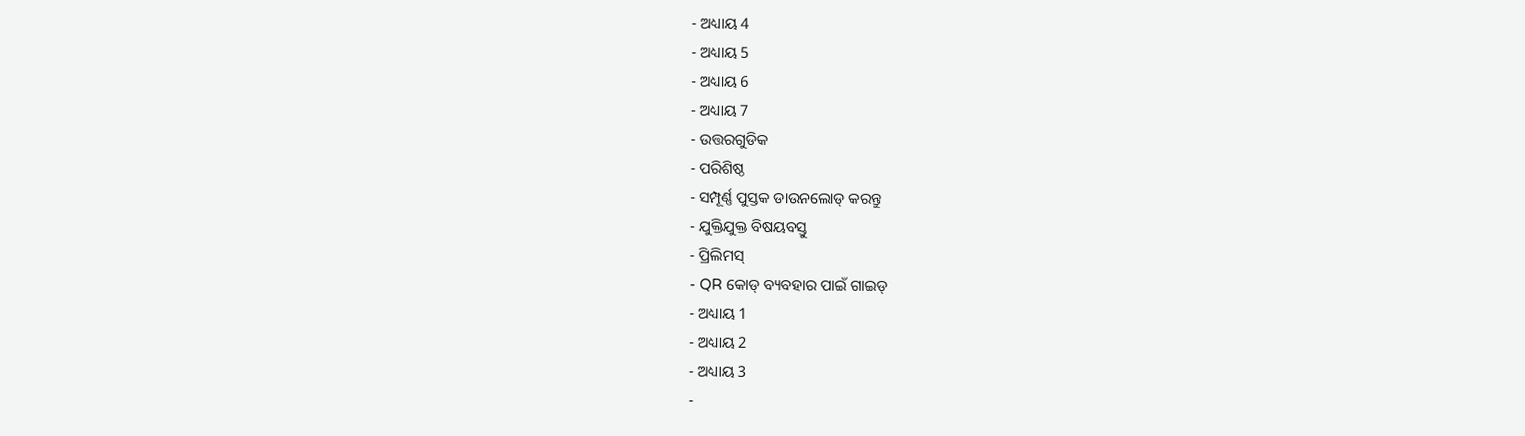- ଅଧ୍ୟାୟ 4
- ଅଧ୍ୟାୟ 5
- ଅଧ୍ୟାୟ 6
- ଅଧ୍ୟାୟ 7
- ଉତ୍ତରଗୁଡିକ
- ପରିଶିଷ୍ଠ
- ସମ୍ପୂର୍ଣ୍ଣ ପୁସ୍ତକ ଡାଉନଲୋଡ୍ କରନ୍ତୁ
- ଯୁକ୍ତିଯୁକ୍ତ ବିଷୟବସ୍ତୁ
- ପ୍ରିଲିମସ୍
- QR କୋଡ୍ ବ୍ୟବହାର ପାଇଁ ଗାଇଡ୍
- ଅଧ୍ୟାୟ 1
- ଅଧ୍ୟାୟ 2
- ଅଧ୍ୟାୟ 3
-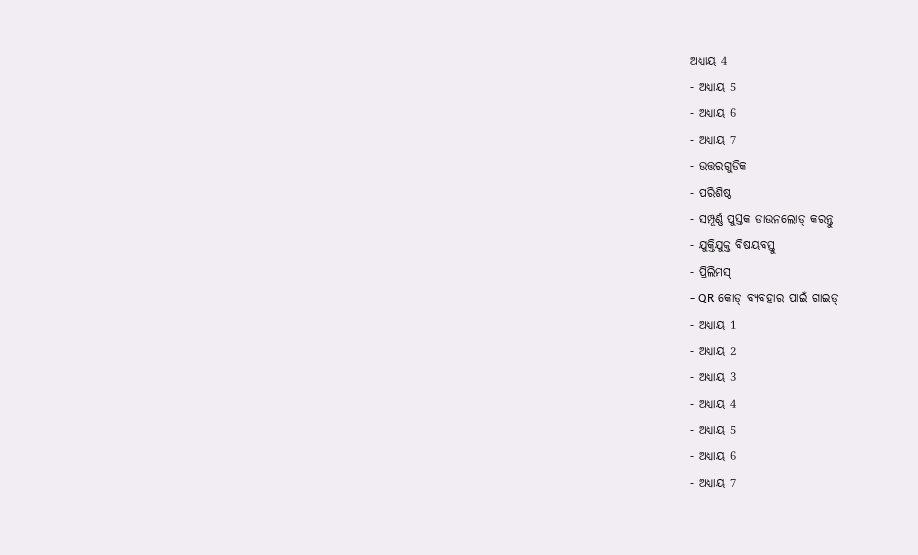ଅଧ୍ୟାୟ 4
- ଅଧ୍ୟାୟ 5
- ଅଧ୍ୟାୟ 6
- ଅଧ୍ୟାୟ 7
- ଉତ୍ତରଗୁଡିକ
- ପରିଶିଷ୍ଠ
- ସମ୍ପୂର୍ଣ୍ଣ ପୁସ୍ତକ ଡାଉନଲୋଡ୍ କରନ୍ତୁ
- ଯୁକ୍ତିଯୁକ୍ତ ବିଷୟବସ୍ତୁ
- ପ୍ରିଲିମସ୍
- QR କୋଡ୍ ବ୍ୟବହାର ପାଇଁ ଗାଇଡ୍
- ଅଧ୍ୟାୟ 1
- ଅଧ୍ୟାୟ 2
- ଅଧ୍ୟାୟ 3
- ଅଧ୍ୟାୟ 4
- ଅଧ୍ୟାୟ 5
- ଅଧ୍ୟାୟ 6
- ଅଧ୍ୟାୟ 7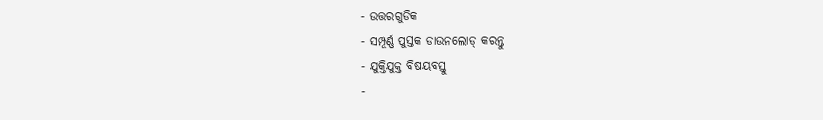- ଉତ୍ତରଗୁଡିକ
- ସମ୍ପୂର୍ଣ୍ଣ ପୁସ୍ତକ ଡାଉନଲୋଡ୍ କରନ୍ତୁ
- ଯୁକ୍ତିଯୁକ୍ତ ବିଷୟବସ୍ତୁ
-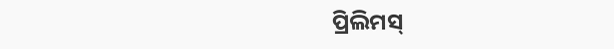ପ୍ରିଲିମସ୍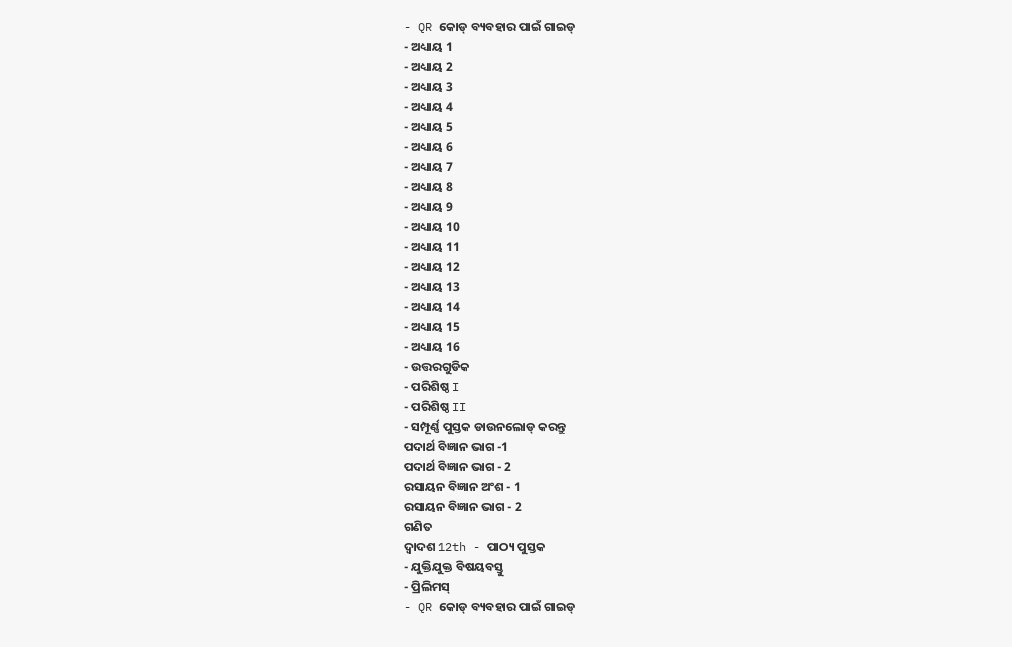- QR କୋଡ୍ ବ୍ୟବହାର ପାଇଁ ଗାଇଡ୍
- ଅଧ୍ୟାୟ 1
- ଅଧ୍ୟାୟ 2
- ଅଧ୍ୟାୟ 3
- ଅଧ୍ୟାୟ 4
- ଅଧ୍ୟାୟ 5
- ଅଧ୍ୟାୟ 6
- ଅଧ୍ୟାୟ 7
- ଅଧ୍ୟାୟ 8
- ଅଧ୍ୟାୟ 9
- ଅଧ୍ୟାୟ 10
- ଅଧ୍ୟାୟ 11
- ଅଧ୍ୟାୟ 12
- ଅଧ୍ୟାୟ 13
- ଅଧ୍ୟାୟ 14
- ଅଧ୍ୟାୟ 15
- ଅଧ୍ୟାୟ 16
- ଉତ୍ତରଗୁଡିକ
- ପରିଶିଷ୍ଠ I
- ପରିଶିଷ୍ଠ II
- ସମ୍ପୂର୍ଣ୍ଣ ପୁସ୍ତକ ଡାଉନଲୋଡ୍ କରନ୍ତୁ
ପଦାର୍ଥ ବିଜ୍ଞାନ ଭାଗ -1
ପଦାର୍ଥ ବିଜ୍ଞାନ ଭାଗ - 2
ରସାୟନ ବିଜ୍ଞାନ ଅଂଶ - 1
ରସାୟନ ବିଜ୍ଞାନ ଭାଗ - 2
ଗଣିତ
ଦ୍ୱାଦଶ 12th - ପାଠ୍ୟ ପୁସ୍ତକ
- ଯୁକ୍ତିଯୁକ୍ତ ବିଷୟବସ୍ତୁ
- ପ୍ରିଲିମସ୍
- QR କୋଡ୍ ବ୍ୟବହାର ପାଇଁ ଗାଇଡ୍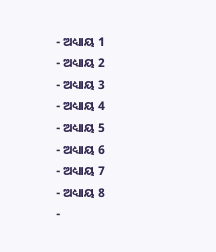- ଅଧ୍ୟାୟ 1
- ଅଧ୍ୟାୟ 2
- ଅଧ୍ୟାୟ 3
- ଅଧ୍ୟାୟ 4
- ଅଧ୍ୟାୟ 5
- ଅଧ୍ୟାୟ 6
- ଅଧ୍ୟାୟ 7
- ଅଧ୍ୟାୟ 8
-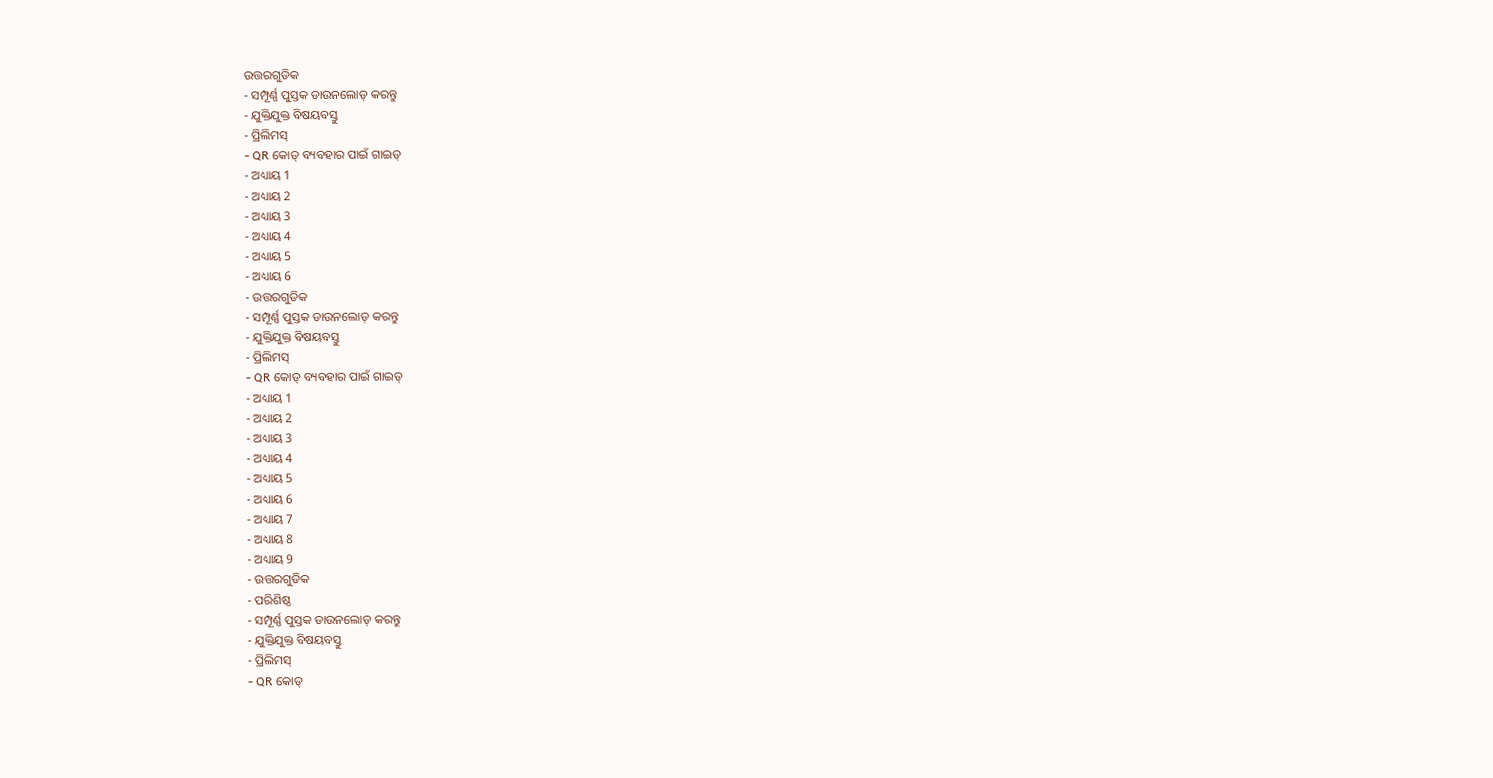ଉତ୍ତରଗୁଡିକ
- ସମ୍ପୂର୍ଣ୍ଣ ପୁସ୍ତକ ଡାଉନଲୋଡ୍ କରନ୍ତୁ
- ଯୁକ୍ତିଯୁକ୍ତ ବିଷୟବସ୍ତୁ
- ପ୍ରିଲିମସ୍
- QR କୋଡ୍ ବ୍ୟବହାର ପାଇଁ ଗାଇଡ୍
- ଅଧ୍ୟାୟ 1
- ଅଧ୍ୟାୟ 2
- ଅଧ୍ୟାୟ 3
- ଅଧ୍ୟାୟ 4
- ଅଧ୍ୟାୟ 5
- ଅଧ୍ୟାୟ 6
- ଉତ୍ତରଗୁଡିକ
- ସମ୍ପୂର୍ଣ୍ଣ ପୁସ୍ତକ ଡାଉନଲୋଡ୍ କରନ୍ତୁ
- ଯୁକ୍ତିଯୁକ୍ତ ବିଷୟବସ୍ତୁ
- ପ୍ରିଲିମସ୍
- QR କୋଡ୍ ବ୍ୟବହାର ପାଇଁ ଗାଇଡ୍
- ଅଧ୍ୟାୟ 1
- ଅଧ୍ୟାୟ 2
- ଅଧ୍ୟାୟ 3
- ଅଧ୍ୟାୟ 4
- ଅଧ୍ୟାୟ 5
- ଅଧ୍ୟାୟ 6
- ଅଧ୍ୟାୟ 7
- ଅଧ୍ୟାୟ 8
- ଅଧ୍ୟାୟ 9
- ଉତ୍ତରଗୁଡିକ
- ପରିଶିଷ୍ଠ
- ସମ୍ପୂର୍ଣ୍ଣ ପୁସ୍ତକ ଡାଉନଲୋଡ୍ କରନ୍ତୁ
- ଯୁକ୍ତିଯୁକ୍ତ ବିଷୟବସ୍ତୁ
- ପ୍ରିଲିମସ୍
- QR କୋଡ୍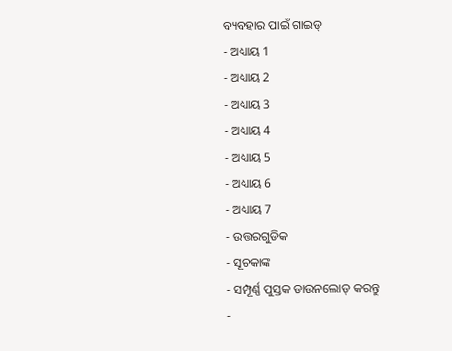ବ୍ୟବହାର ପାଇଁ ଗାଇଡ୍
- ଅଧ୍ୟାୟ 1
- ଅଧ୍ୟାୟ 2
- ଅଧ୍ୟାୟ 3
- ଅଧ୍ୟାୟ 4
- ଅଧ୍ୟାୟ 5
- ଅଧ୍ୟାୟ 6
- ଅଧ୍ୟାୟ 7
- ଉତ୍ତରଗୁଡିକ
- ସୂଚକାଙ୍କ
- ସମ୍ପୂର୍ଣ୍ଣ ପୁସ୍ତକ ଡାଉନଲୋଡ୍ କରନ୍ତୁ
-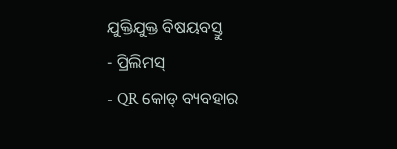ଯୁକ୍ତିଯୁକ୍ତ ବିଷୟବସ୍ତୁ
- ପ୍ରିଲିମସ୍
- QR କୋଡ୍ ବ୍ୟବହାର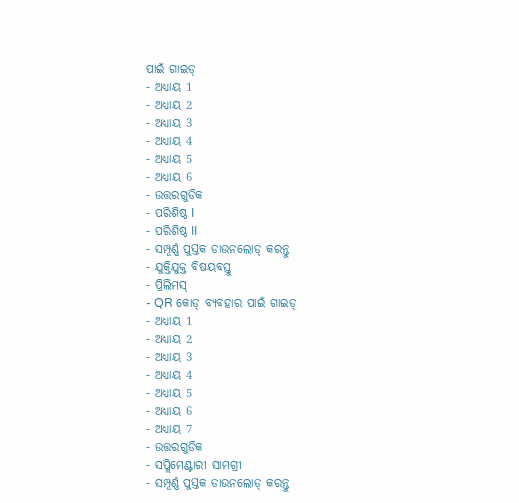ପାଇଁ ଗାଇଡ୍
- ଅଧ୍ୟାୟ 1
- ଅଧ୍ୟାୟ 2
- ଅଧ୍ୟାୟ 3
- ଅଧ୍ୟାୟ 4
- ଅଧ୍ୟାୟ 5
- ଅଧ୍ୟାୟ 6
- ଉତ୍ତରଗୁଡିକ
- ପରିଶିଷ୍ଠ I
- ପରିଶିଷ୍ଠ II
- ସମ୍ପୂର୍ଣ୍ଣ ପୁସ୍ତକ ଡାଉନଲୋଡ୍ କରନ୍ତୁ
- ଯୁକ୍ତିଯୁକ୍ତ ବିଷୟବସ୍ତୁ
- ପ୍ରିଲିମସ୍
- QR କୋଡ୍ ବ୍ୟବହାର ପାଇଁ ଗାଇଡ୍
- ଅଧ୍ୟାୟ 1
- ଅଧ୍ୟାୟ 2
- ଅଧ୍ୟାୟ 3
- ଅଧ୍ୟାୟ 4
- ଅଧ୍ୟାୟ 5
- ଅଧ୍ୟାୟ 6
- ଅଧ୍ୟାୟ 7
- ଉତ୍ତରଗୁଡିକ
- ସପ୍ଲିମେଣ୍ଟାରୀ ସାମଗ୍ରୀ
- ସମ୍ପୂର୍ଣ୍ଣ ପୁସ୍ତକ ଡାଉନଲୋଡ୍ କରନ୍ତୁ